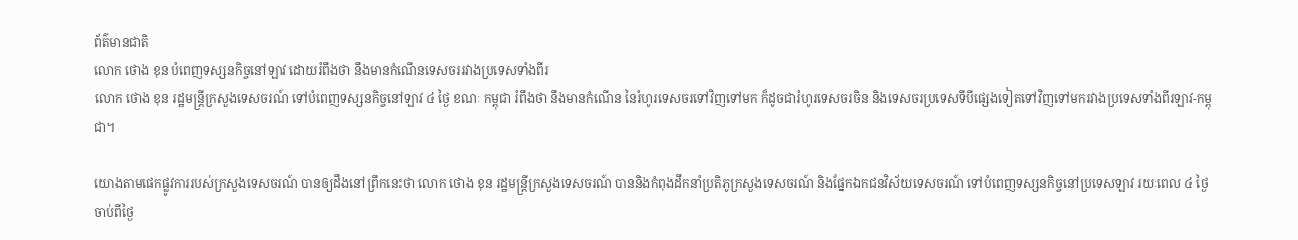ព័ត៌មានជាតិ
លោក ថោង ខុន បំពេញទស្សនកិច្ចនៅឡាវ ដោយរំពឹងថា នឹងមានកំណើនទេសចររវាងប្រទេសទាំងពីរ
លោក ថោង ខុន រដ្ឋមន្ត្រីក្រសួងទេសចរណ៍ ទៅបំពេញទស្សនកិច្ចនៅឡាវ ៤ ថ្ងៃ ខណៈ កម្ពុជា រំពឹងថា នឹងមានកំណើន នៃរំហូរទេសចរទៅវិញទៅមក ក៏ដូចជារំហូរទេសចរចិន និងទេសចរប្រទេសទីបីផ្សេងទៀតទៅវិញទៅមករវាងប្រទេសទាំងពីរឡាវ-កម្ពុជា។

យោងតាមផេកផ្លូវការរបស់ក្រសួងទេសចរណ៍ បានឲ្យដឹងនៅព្រឹកនេះថា លោក ថោង ខុន រដ្ឋមន្ត្រីក្រសួងទេសចរណ៍ បាននិងកំពុងដឹកនាំប្រតិភូក្រសួងទេសចរណ៍ និងផ្នែកឯកជនវិស័យទេសចរណ៍ ទៅបំពេញទស្សនកិច្ចនៅប្រទេសឡាវ រយៈពេល ៤ ថ្ងៃ ចាប់ពីថ្ងៃ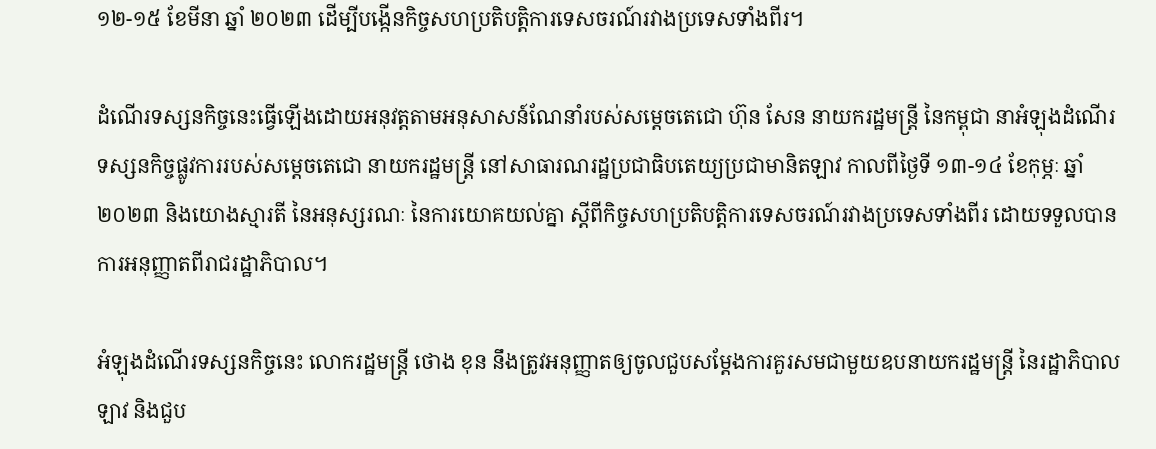១២-១៥ ខែមីនា ឆ្នាំ ២០២៣ ដើម្បីបង្កើនកិច្ចសហប្រតិបត្តិការទេសចរណ៍រវាងប្រទេសទាំងពីរ។

ដំណើរទស្សនកិច្ចនេះធ្វើឡើងដោយអនុវត្តតាមអនុសាសន៍ណែនាំរបស់សម្ដេចតេជោ ហ៊ុន សែន នាយករដ្ឋមន្ត្រី នៃកម្ពុជា នាអំឡុងដំណើរទស្សនកិច្ចផ្លូវការរបស់សម្ដេចតេជោ នាយករដ្ឋមន្ត្រី នៅសាធារណរដ្ឋប្រជាធិបតេយ្យប្រជាមានិតឡាវ កាលពីថ្ងៃទី ១៣-១៤ ខែកុម្ភៈ ឆ្នាំ ២០២៣ និងយោងស្មារតី នៃអនុស្សរណៈ នៃការយោគយល់គ្នា ស្ដីពីកិច្ចសហប្រតិបត្តិការទេសចរណ៍រវាងប្រទេសទាំងពីរ ដោយទទួលបានការអនុញ្ញាតពីរាជរដ្ឋាភិបាល។

អំឡុងដំណើរទស្សនកិច្ចនេះ លោករដ្ឋមន្ត្រី ថោង ខុន នឹងត្រូវអនុញ្ញាតឲ្យចូលជួបសម្ដែងការគួរសមជាមួយឧបនាយករដ្ឋមន្ត្រី នៃរដ្ឋាភិបាលឡាវ និងជួប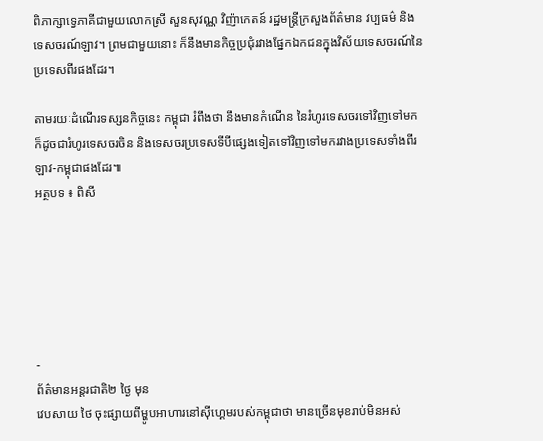ពិភាក្សាទ្វេភាគីជាមួយលោកស្រី សួនសុវណ្ណ វិញ៉ាកេតន៍ រដ្ឋមន្ត្រីក្រសួងព័ត៌មាន វប្បធម៌ និងទេសចរណ៍ឡាវ។ ព្រមជាមួយនោះ ក៏នឹងមានកិច្ចប្រជុំរវាងផ្នែកឯកជនក្នុងវិស័យទេសចរណ៍នៃប្រទេសពីរផងដែរ។

តាមរយៈដំណើរទស្សនកិច្ចនេះ កម្ពុជា រំពឹងថា នឹងមានកំណើន នៃរំហូរទេសចរទៅវិញទៅមក ក៏ដូចជារំហូរទេសចរចិន និងទេសចរប្រទេសទីបីផ្សេងទៀតទៅវិញទៅមករវាងប្រទេសទាំងពីរឡាវ-កម្ពុជាផងដែរ៕
អត្ថបទ ៖ ពិសី






-
ព័ត៌មានអន្ដរជាតិ២ ថ្ងៃ មុន
វេបសាយ ថៃ ចុះផ្សាយពីម្ហូបអាហារនៅស៊ីហ្គេមរបស់កម្ពុជាថា មានច្រើនមុខរាប់មិនអស់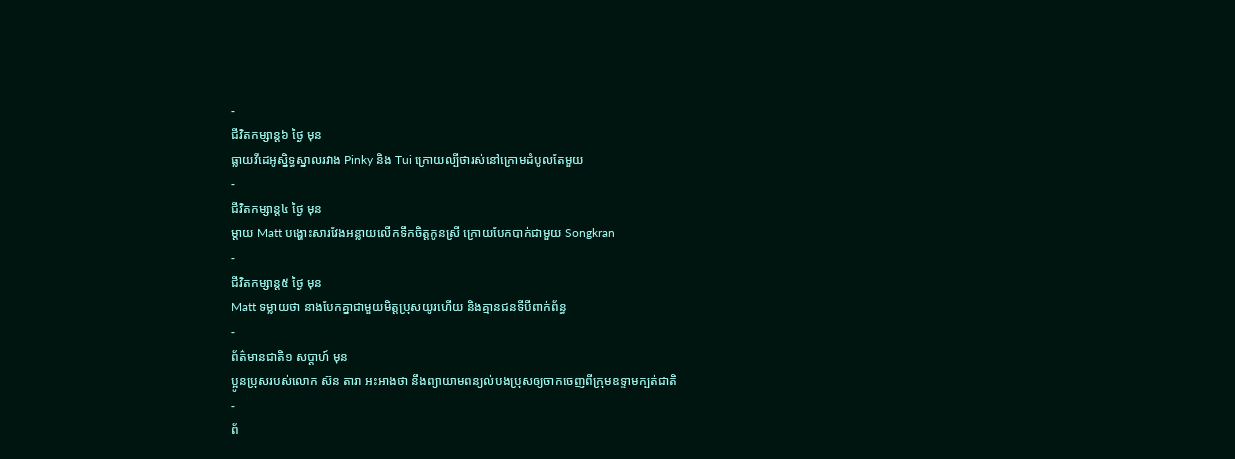-
ជីវិតកម្សាន្ដ៦ ថ្ងៃ មុន
ធ្លាយវីដេអូស្និទ្ធស្នាលរវាង Pinky និង Tui ក្រោយល្បីថារស់នៅក្រោមដំបូលតែមួយ
-
ជីវិតកម្សាន្ដ៤ ថ្ងៃ មុន
ម្ដាយ Matt បង្ហោះសារវែងអន្លាយលើកទឹកចិត្តកូនស្រី ក្រោយបែកបាក់ជាមួយ Songkran
-
ជីវិតកម្សាន្ដ៥ ថ្ងៃ មុន
Matt ទម្លាយថា នាងបែកគ្នាជាមួយមិត្តប្រុសយូរហើយ និងគ្មានជនទីបីពាក់ព័ន្ធ
-
ព័ត៌មានជាតិ១ សប្តាហ៍ មុន
ប្អូនប្រុសរបស់លោក ស៊ន តារា អះអាងថា នឹងព្យាយាមពន្យល់បងប្រុសឲ្យចាកចេញពីក្រុមឧទ្ទាមក្បត់ជាតិ
-
ព័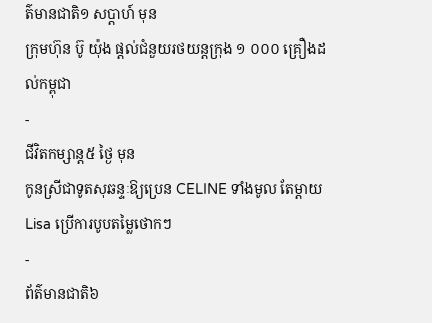ត៌មានជាតិ១ សប្តាហ៍ មុន
ក្រុមហ៊ុន ប៊ូ យ៉ុង ផ្ដល់ជំនួយរថយន្តក្រុង ១ ០០០ គ្រឿងដល់កម្ពុជា
-
ជីវិតកម្សាន្ដ៥ ថ្ងៃ មុន
កូនស្រីជាទូតសុឆន្ទៈឱ្យប្រេន CELINE ទាំងមូល តែម្ដាយ Lisa ប្រើការបូបតម្លៃថោកៗ
-
ព័ត៌មានជាតិ៦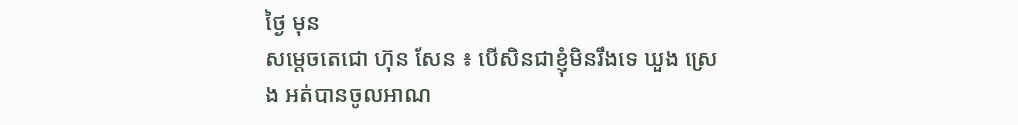ថ្ងៃ មុន
សម្ដេចតេជោ ហ៊ុន សែន ៖ បើសិនជាខ្ញុំមិនរឹងទេ ឃួង ស្រេង អត់បានចូលអាណ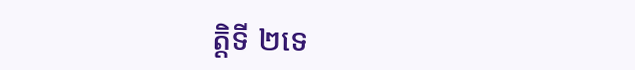ត្តិទី ២ទេ